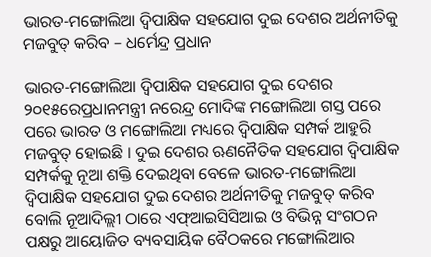ଭାରତ-ମଙ୍ଗୋଲିଆ ଦ୍ୱିପାକ୍ଷିକ ସହଯୋଗ ଦୁଇ ଦେଶର ଅର୍ଥନୀତିକୁ ମଜବୁତ୍ କରିବ – ଧର୍ମେନ୍ଦ୍ର ପ୍ରଧାନ

ଭାରତ-ମଙ୍ଗୋଲିଆ ଦ୍ୱିପାକ୍ଷିକ ସହଯୋଗ ଦୁଇ ଦେଶର ୨୦୧୫ରେପ୍ରଧାନମନ୍ତ୍ରୀ ନରେନ୍ଦ୍ର ମୋଦିଙ୍କ ମଙ୍ଗୋଲିଆ ଗସ୍ତ ପରେ ପରେ ଭାରତ ଓ ମଙ୍ଗୋଲିଆ ମଧ୍ୟରେ ଦ୍ୱିପାକ୍ଷିକ ସମ୍ପର୍କ ଆହୁରି ମଜବୁତ୍ ହୋଇଛି । ଦୁଇ ଦେଶର ଋଣନୈତିକ ସହଯୋଗ ଦ୍ୱିପାକ୍ଷିକ ସମ୍ପର୍କକୁ ନୂଆ ଶକ୍ତି ଦେଇଥିବା ବେଳେ ଭାରତ-ମଙ୍ଗୋଲିଆ ଦ୍ୱିପାକ୍ଷିକ ସହଯୋଗ ଦୁଇ ଦେଶର ଅର୍ଥନୀତିକୁ ମଜବୁତ୍ କରିବ ବୋଲି ନୂଆଦିଲ୍ଲୀ ଠାରେ ଏଫ୍ଆଇସିସିଆଇ ଓ ବିଭିନ୍ନ ସଂଗଠନ ପକ୍ଷରୁ ଆୟୋଜିତ ବ୍ୟବସାୟିକ ବୈଠକରେ ମଙ୍ଗୋଲିଆର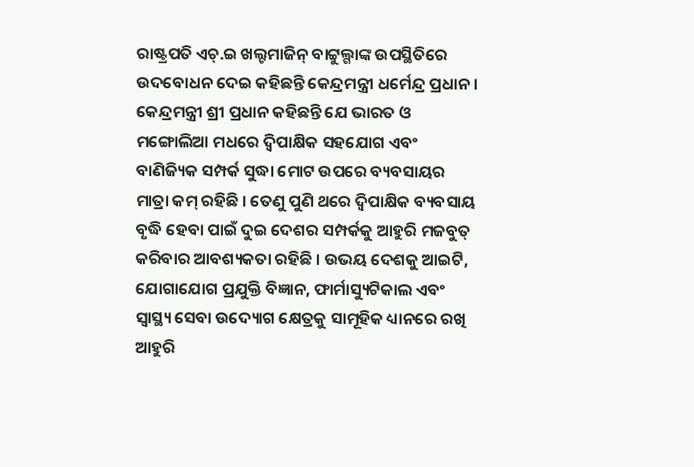ରାଷ୍ଟ୍ରପତି ଏଚ୍.ଇ ଖଲ୍ଟମାଜିନ୍ ବାଟ୍ଟୁଲ୍ଗାଙ୍କ ଉପସ୍ଥିତିରେ ଉଦବୋଧନ ଦେଇ କହିଛନ୍ତି କେନ୍ଦ୍ରମନ୍ତ୍ରୀ ଧର୍ମେନ୍ଦ୍ର ପ୍ରଧାନ । କେନ୍ଦ୍ରମନ୍ତ୍ରୀ ଶ୍ରୀ ପ୍ରଧାନ କହିଛନ୍ତି ଯେ ଭାରତ ଓ ମଙ୍ଗୋଲିଆ ମଧରେ ଦ୍ୱିପାକ୍ଷିକ ସହଯୋଗ ଏବଂ ବାଣିଜ୍ୟିକ ସମ୍ପର୍କ ସୁଦ୍ଧା ମୋଟ ଉପରେ ବ୍ୟବସାୟର ମାତ୍ରା କମ୍ ରହିଛି । ତେଣୁ ପୁଣି ଥରେ ଦ୍ୱିପାକ୍ଷିକ ବ୍ୟବସାୟ ବୃଦ୍ଧି ହେବା ପାଇଁ ଦୁଇ ଦେଶର ସମ୍ପର୍କକୁ ଆହୁରି ମଜବୁତ୍ କରିବାର ଆବଶ୍ୟକତା ରହିଛି । ଉଭୟ ଦେଶକୁ ଆଇଟି, ଯୋଗାଯୋଗ ପ୍ରଯୁକ୍ତି ବିଜ୍ଞାନ, ଫାର୍ମାସ୍ୟୁଟିକାଲ ଏବଂ ସ୍ୱାସ୍ଥ୍ୟ ସେବା ଉଦ୍ୟୋଗ କ୍ଷେତ୍ରକୁ ସାମୂହିକ ଧ୍ୟାନରେ ରଖି ଆହୁରି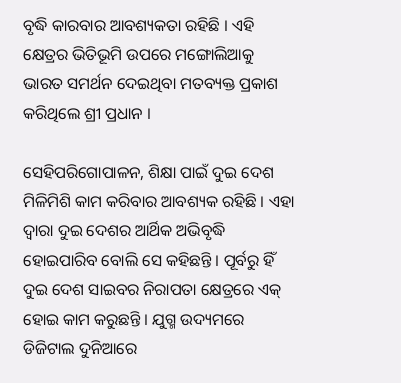ବୃଦ୍ଧି କାରବାର ଆବଶ୍ୟକତା ରହିଛି । ଏହି କ୍ଷେତ୍ରର ଭିତିଭୂମି ଉପରେ ମଙ୍ଗୋଲିଆକୁ ଭାରତ ସମର୍ଥନ ଦେଇଥିବା ମତବ୍ୟକ୍ତ ପ୍ରକାଶ କରିଥିଲେ ଶ୍ରୀ ପ୍ରଧାନ ।

ସେହିପରିଗୋପାଳନ, ଶିକ୍ଷା ପାଇଁ ଦୁଇ ଦେଶ ମିଳିମିଶି କାମ କରିବାର ଆବଶ୍ୟକ ରହିଛି । ଏହା ଦ୍ୱାରା ଦୁଇ ଦେଶର ଆର୍ଥିକ ଅଭିବୃଦ୍ଧି ହୋଇପାରିବ ବୋଲି ସେ କହିଛନ୍ତି । ପୂର୍ବରୁ ହିଁ ଦୁଇ ଦେଶ ସାଇବର ନିରାପତା କ୍ଷେତ୍ରରେ ଏକ୍ ହୋଇ କାମ କରୁଛନ୍ତି । ଯୁଗ୍ମ ଉଦ୍ୟମରେ ଡିଜିଟାଲ ଦୁନିଆରେ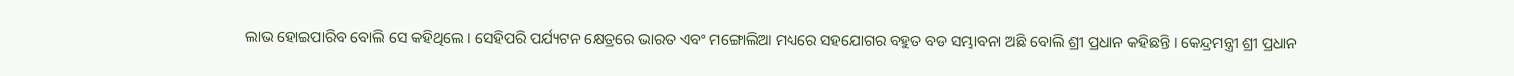ଲାଭ ହୋଇପାରିବ ବୋଲି ସେ କହିଥିଲେ । ସେହିପରି ପର୍ଯ୍ୟଟନ କ୍ଷେତ୍ରରେ ଭାରତ ଏବଂ ମଙ୍ଗୋଲିଆ ମଧ୍ୟରେ ସହଯୋଗର ବହୁତ ବଡ ସମ୍ଭାବନା ଅଛି ବୋଲି ଶ୍ରୀ ପ୍ରଧାନ କହିଛନ୍ତି । କେନ୍ଦ୍ରମନ୍ତ୍ରୀ ଶ୍ରୀ ପ୍ରଧାନ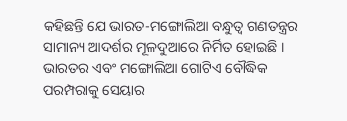କହିଛନ୍ତି ଯେ ଭାରତ-ମଙ୍ଗୋଲିଆ ବନ୍ଧୁତ୍ୱ ଗଣତନ୍ତ୍ରର ସାମାନ୍ୟ ଆଦର୍ଶର ମୂଳଦୁଆରେ ନିର୍ମିତ ହୋଇଛି । ଭାରତର ଏବଂ ମଙ୍ଗୋଲିଆ ଗୋଟିଏ ବୌଦ୍ଧିକ ପରମ୍ପରାକୁ ସେୟାର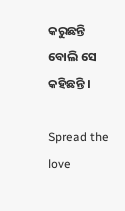କରୁଛନ୍ତି ବୋଲି ସେ କହିଛନ୍ତି ।

Spread the love